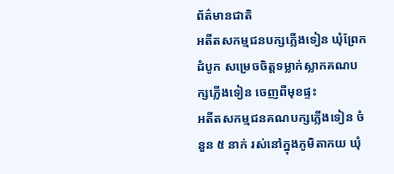ព័ត៌មានជាតិ
អតីតសកម្មជនបក្សភ្លើងទៀន ឃុំព្រែកដំបូក សម្រេចចិត្តទម្លាក់ស្លាកគណបក្សភ្លើងទៀន ចេញពីមុខផ្ទះ
អតីតសកម្មជនគណបក្សភ្លើងទៀន ចំនួន ៥ នាក់ រស់នៅក្នុងភូមិតាកយ ឃុំ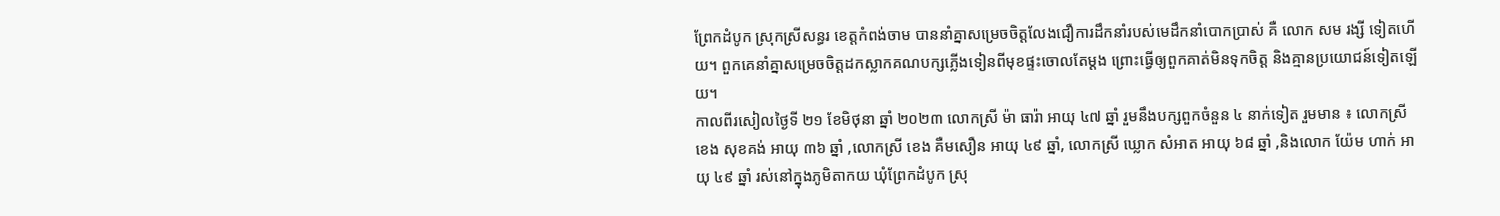ព្រែកដំបូក ស្រុកស្រីសន្ធរ ខេត្តកំពង់ចាម បាននាំគ្នាសម្រេចចិត្តលែងជឿការដឹកនាំរបស់មេដឹកនាំបោកប្រាស់ គឺ លោក សម រង្សី ទៀតហើយ។ ពួកគេនាំគ្នាសម្រេចចិត្តដកស្លាកគណបក្សភ្លើងទៀនពីមុខផ្ទះចោលតែម្ដង ព្រោះធ្វើឲ្យពួកគាត់មិនទុកចិត្ត និងគ្មានប្រយោជន៍ទៀតឡើយ។
កាលពីរសៀលថ្ងៃទី ២១ ខែមិថុនា ឆ្នាំ ២០២៣ លោកស្រី ម៉ា ធារ៉ា អាយុ ៤៧ ឆ្នាំ រួមនឹងបក្សពួកចំនួន ៤ នាក់ទៀត រួមមាន ៖ លោកស្រី ខេង សុខគង់ អាយុ ៣៦ ឆ្នាំ ,លោកស្រី ខេង គឺមសឿន អាយុ ៤៩ ឆ្នាំ, លោកស្រី ឃ្លោក សំអាត អាយុ ៦៨ ឆ្នាំ ,និងលោក យ៉ែម ហាក់ អាយុ ៤៩ ឆ្នាំ រស់នៅក្នុងភូមិតាកយ ឃុំព្រែកដំបូក ស្រុ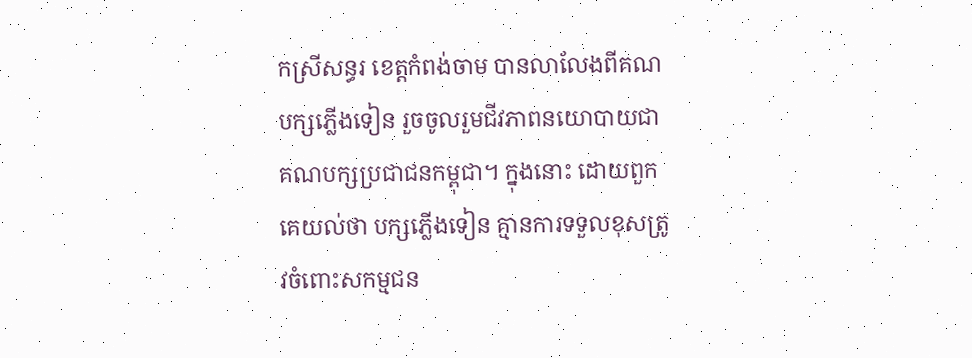កស្រីសន្ធរ ខេត្តកំពង់ចាម បានលាលែងពីគណបក្សភ្លើងទៀន រួចចូលរួមជីវភាពនយោបាយជាគណបក្សប្រជាជនកម្ពុជា។ ក្នុងនោះ ដោយពួកគេយល់ថា បក្សភ្លើងទៀន គ្មានការទទួលខុសត្រូវចំពោះសកម្មជន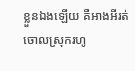ខ្លួនឯងឡើយ គឺអាងអីរត់ចោលស្រុករហូ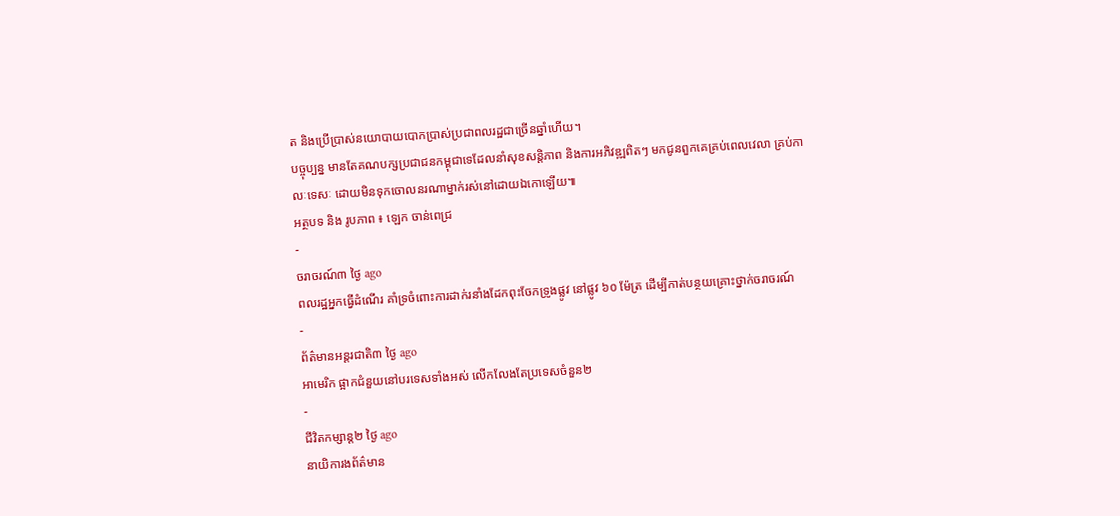ត និងប្រើប្រាស់នយោបាយបោកប្រាស់ប្រជាពលរដ្ឋជាច្រើនឆ្នាំហើយ។
បច្ចុប្បន្ន មានតែគណបក្សប្រជាជនកម្ពុជាទេដែលនាំសុខសន្តិភាព និងការអភិវឌ្ឍពិតៗ មកជូនពួកគេគ្រប់ពេលវេលា គ្រប់កាលៈទេសៈ ដោយមិនទុកចោលនរណាម្នាក់រស់នៅដោយឯកោឡើយ៕
អត្ថបទ និង រូបភាព ៖ ឡេក ចាន់ពេជ្រ
-
ចរាចរណ៍៣ ថ្ងៃ ago
ពលរដ្ឋអ្នកធ្វើដំណើរ គាំទ្រចំពោះការដាក់រនាំងដែកពុះចែកទ្រូងផ្លូវ នៅផ្លូវ ៦០ ម៉ែត្រ ដើម្បីកាត់បន្ថយគ្រោះថ្នាក់ចរាចរណ៍
-
ព័ត៌មានអន្ដរជាតិ៣ ថ្ងៃ ago
អាមេរិក ផ្អាកជំនួយនៅបរទេសទាំងអស់ លើកលែងតែប្រទេសចំនួន២
-
ជីវិតកម្សាន្ដ២ ថ្ងៃ ago
នាយិការងព័ត៌មាន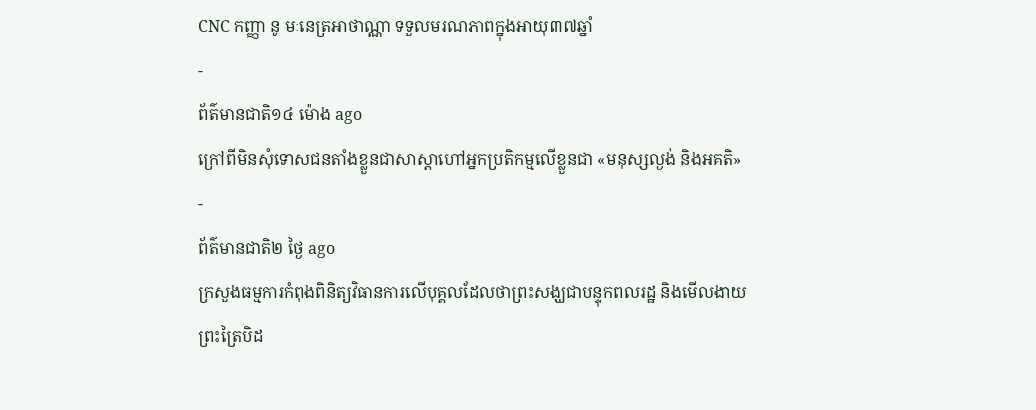CNC កញ្ញា នូ មៈនេត្រអាថាណ្ណា ទទួលមរណភាពក្នុងអាយុ៣៧ឆ្នាំ
-
ព័ត៌មានជាតិ១៤ ម៉ោង ago
ក្រៅពីមិនសុំទោសជនតាំងខ្លួនជាសាស្តាហៅអ្នកប្រតិកម្មលើខ្លួនជា «មនុស្សល្ងង់ និងអគតិ»
-
ព័ត៌មានជាតិ២ ថ្ងៃ ago
ក្រសួងធម្មការកំពុងពិនិត្យវិធានការលើបុគ្គលដែលថាព្រះសង្ឃជាបន្ទុកពលរដ្ឋ និងមើលងាយព្រះត្រៃបិដ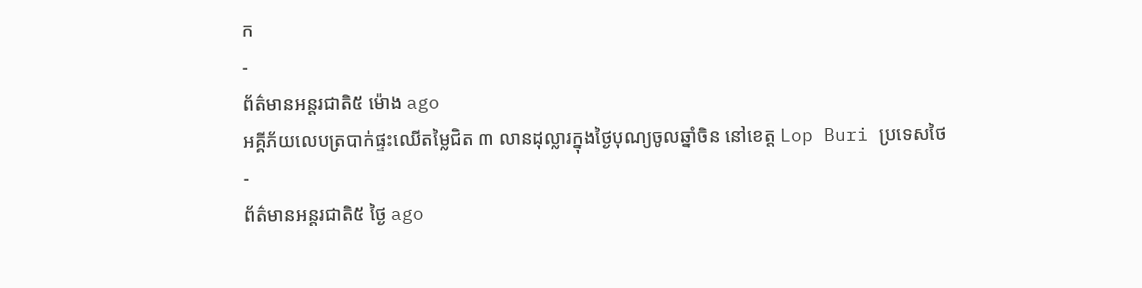ក
-
ព័ត៌មានអន្ដរជាតិ៥ ម៉ោង ago
អគ្គីភ័យលេបត្របាក់ផ្ទះឈើតម្លៃជិត ៣ លានដុល្លារក្នុងថ្ងៃបុណ្យចូលឆ្នាំចិន នៅខេត្ត Lop Buri ប្រទេសថៃ
-
ព័ត៌មានអន្ដរជាតិ៥ ថ្ងៃ ago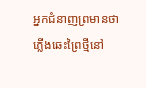អ្នកជំនាញព្រមានថា ភ្លើងឆេះព្រៃថ្មីនៅ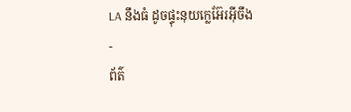LA នឹងធំ ដូចផ្ទុះនុយក្លេអ៊ែរអ៊ីចឹង
-
ព័ត៌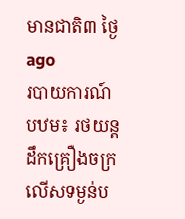មានជាតិ៣ ថ្ងៃ ago
របាយការណ៍បឋម៖ រថយន្តដឹកគ្រឿងចក្រលើសទម្ងន់ប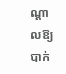ណ្តាលឱ្យបាក់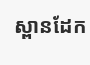ស្ពានដែក